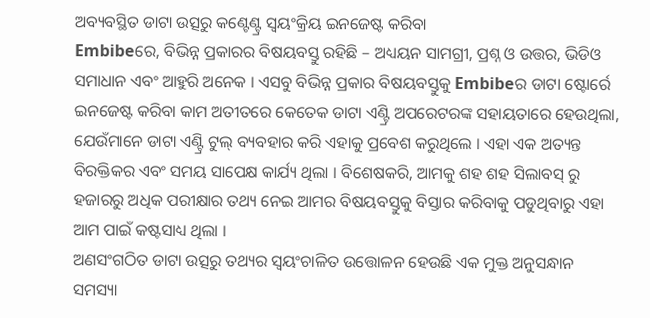ଅବ୍ୟବସ୍ଥିତ ଡାଟା ଉତ୍ସରୁ କଣ୍ଟେଣ୍ଟ୍ର ସ୍ୱୟଂକ୍ରିୟ ଇନଜେଷ୍ଟ କରିବା
Embibeରେ, ବିଭିନ୍ନ ପ୍ରକାରର ବିଷୟବସ୍ତୁ ରହିଛି – ଅଧ୍ୟୟନ ସାମଗ୍ରୀ, ପ୍ରଶ୍ନ ଓ ଉତ୍ତର, ଭିଡିଓ ସମାଧାନ ଏବଂ ଆହୁରି ଅନେକ । ଏସବୁ ବିଭିନ୍ନ ପ୍ରକାର ବିଷୟବସ୍ତୁକୁ Embibeର ଡାଟା ଷ୍ଟୋର୍ରେ ଇନଜେଷ୍ଟ କରିବା କାମ ଅତୀତରେ କେତେକ ଡାଟା ଏଣ୍ଟ୍ରି ଅପରେଟରଙ୍କ ସହାୟତାରେ ହେଉଥିଲା, ଯେଉଁମାନେ ଡାଟା ଏଣ୍ଟ୍ରି ଟୁଲ୍ ବ୍ୟବହାର କରି ଏହାକୁ ପ୍ରବେଶ କରୁଥିଲେ । ଏହା ଏକ ଅତ୍ୟନ୍ତ ବିରକ୍ତିକର ଏବଂ ସମୟ ସାପେକ୍ଷ କାର୍ଯ୍ୟ ଥିଲା । ବିଶେଷକରି, ଆମକୁ ଶହ ଶହ ସିଲାବସ୍ ରୁ ହଜାରରୁ ଅଧିକ ପରୀକ୍ଷାର ତଥ୍ୟ ନେଇ ଆମର ବିଷୟବସ୍ତୁକୁ ବିସ୍ତାର କରିବାକୁ ପଡୁଥିବାରୁ ଏହା ଆମ ପାଇଁ କଷ୍ଟସାଧ୍ୟ ଥିଲା ।
ଅଣସଂଗଠିତ ଡାଟା ଉତ୍ସରୁ ତଥ୍ୟର ସ୍ୱୟଂଚାଳିତ ଉତ୍ତୋଳନ ହେଉଛି ଏକ ମୁକ୍ତ ଅନୁସନ୍ଧାନ ସମସ୍ୟା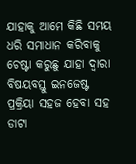ଯାହାକୁ ଆମେ କିଛି ସମୟ ଧରି ସମାଧାନ କରିବାକୁ ଚେଷ୍ଟା କରୁଛୁ ଯାହା ଦ୍ୱାରା ବିଷୟବସ୍ତୁ ଇନଜେଷ୍ଟ ପ୍ରକ୍ରିୟା ସହଜ ହେବା ସହ ଡାଟା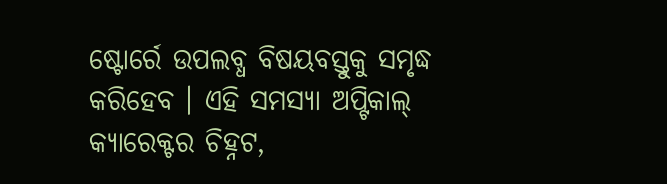ଷ୍ଟୋର୍ରେ ଉପଲବ୍ଧ ବିଷୟବସ୍ତୁକୁ ସମୃଦ୍ଧ କରିହେବ । ଏହି ସମସ୍ୟା ଅପ୍ଟିକାଲ୍ କ୍ୟାରେକ୍ଟର ଚିହ୍ନଟ,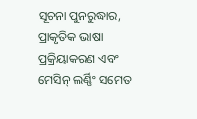ସୂଚନା ପୁନରୁଦ୍ଧାର, ପ୍ରାକୃତିକ ଭାଷା ପ୍ରକ୍ରିୟାକରଣ ଏବଂ ମେସିନ୍ ଲର୍ଣ୍ଣିଂ ସମେତ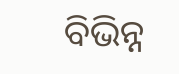ବିଭିନ୍ନ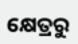କ୍ଷେତ୍ରରୁ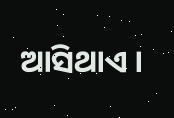ଆସିଥାଏ ।